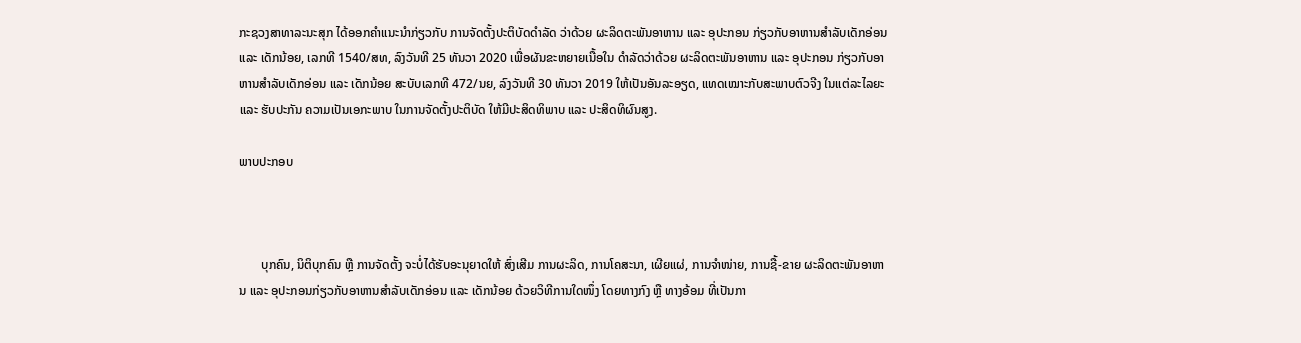ກະຊວງສາທາລະນະສຸກ ໄດ້ອອກຄໍາແນະນໍາກ່ຽວກັບ ການຈັດຕັ້ງປະຕິບັດດໍາລັດ ວ່າດ້ວຍ ຜະລິດຕະພັນອາຫານ ແລະ ອຸປະກອນ ກ່ຽວກັບອາຫານສໍາລັບເດັກອ່ອນ ແລະ ເດັກນ້ອຍ, ເລກທີ 1540/ສທ, ລົງວັນທີ 25 ທັນວາ 2020 ເພື່ອຜັນຂະຫຍາຍເນື້ອໃນ ດໍາລັດວ່າດ້ວຍ ຜະລິດຕະພັນອາຫານ ແລະ ອຸປະກອນ ກ່ຽວກັບອາຫານສໍາລັບເດັກອ່ອນ ແລະ ເດັກນ້ອຍ ສະບັບເລກທີ 472/ນຍ, ລົງວັນທີ 30 ທັນວາ 2019 ໃຫ້ເປັນອັນລະອຽດ, ແທດເໝາະກັບສະພາບຕົວຈີງ ໃນແຕ່ລະໄລຍະ ແລະ ຮັບປະກັນ ຄວາມເປັນເອກະພາບ ໃນການຈັດຕັ້ງປະຕິບັດ ໃຫ້ມີປະສິດທິພາບ ແລະ ປະສິດທິຜົນສູງ.

ພາບປະກອບ



       ບຸກຄົນ, ນິຕິບຸກຄົນ ຫຼື ການຈັດຕັ້ງ ຈະບໍ່ໄດ້ຮັບອະນຸຍາດໃຫ້ ສົ່ງເສີມ ການຜະລິດ, ການໂຄສະນາ, ເຜີຍແຜ່, ການຈໍາໜ່າຍ, ການຊື້-ຂາຍ ຜະລິດຕະພັນອາຫານ ແລະ ອຸປະກອນກ່ຽວກັບອາຫານສໍາລັບເດັກອ່ອນ ແລະ ເດັກນ້ອຍ ດ້ວຍວິທີການໃດໜຶ່ງ ໂດຍທາງກົງ ຫຼື ທາງອ້ອມ ທີ່ເປັນກາ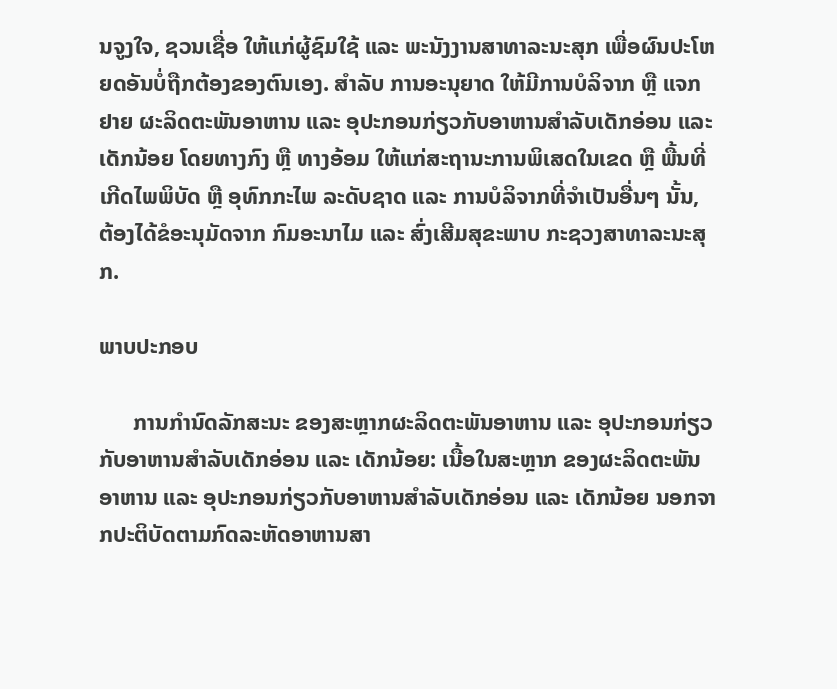ນຈູງໃຈ, ຊວນເຊື່ອ ໃຫ້ແກ່ຜູ້ຊົມໃຊ້ ແລະ ພະນັງງານສາທາລະນະສຸກ ເພື່ອຜົນປະໂຫຍດອັນບໍ່ຖືກຕ້ອງຂອງຕົນເອງ. ສໍາລັບ ການອະນຸຍາດ ໃຫ້ມີການບໍລິຈາກ ຫຼື ແຈກຢາຍ ຜະລິດຕະພັນອາຫານ ແລະ ອຸປະກອນກ່ຽວກັບອາຫານສໍາລັບເດັກອ່ອນ ແລະ ເດັກນ້ອຍ ໂດຍທາງກົງ ຫຼື ທາງອ້ອມ ໃຫ້ແກ່ສະຖານະການພິເສດໃນເຂດ ຫຼື ພື້ນທີ່ເກີດໄພພິບັດ ຫຼື ອຸທົກກະໄພ ລະດັບຊາດ ແລະ ການບໍລິຈາກທີ່ຈໍາເປັນອື່ນໆ ນັ້ນ, ຕ້ອງໄດ້ຂໍອະນຸມັດຈາກ ກົມອະນາໄມ ແລະ ສົ່ງເສີມສຸຂະພາບ ກະຊວງສາທາລະນະສຸກ.

ພາບປະກອບ

      ການກໍານົດລັກສະນະ ຂອງສະຫຼາກຜະລິດຕະພັນອາຫານ ແລະ ອຸປະກອນກ່ຽວກັບອາຫານສໍາລັບເດັກອ່ອນ ແລະ ເດັກນ້ອຍ: ເນື້ອໃນສະຫຼາກ ຂອງຜະລິດຕະພັນອາຫານ ແລະ ອຸປະກອນກ່ຽວກັບອາຫານສໍາລັບເດັກອ່ອນ ແລະ ເດັກນ້ອຍ ນອກຈາກປະຕິບັດຕາມກົດລະຫັດອາຫານສາ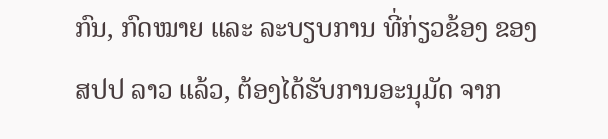ກົນ, ກົດໝາຍ ແລະ ລະບຽບການ ທີ່ກ່ຽວຂ້ອງ ຂອງ ສປປ ລາວ ແລ້ວ, ຕ້ອງໄດ້ຮັບການອະນຸມັດ ຈາກ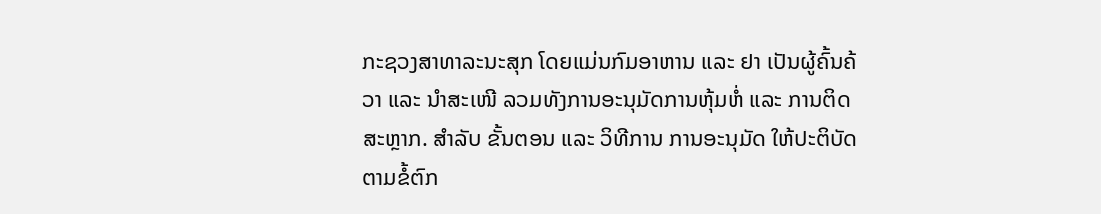ກະຊວງສາທາລະນະສຸກ ໂດຍແມ່ນກົມອາຫານ ແລະ ຢາ ເປັນຜູ້ຄົ້ນຄ້ວາ ແລະ ນໍາສະເໜີ ລວມທັງການອະນຸມັດການຫຸ້ມຫໍ່ ແລະ ການຕິດສະຫຼາກ. ສໍາລັບ ຂັ້ນຕອນ ແລະ ວິທີການ ການອະນຸມັດ ໃຫ້ປະຕິບັດ ຕາມຂໍ້ຕົກ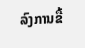ລົງການຂື້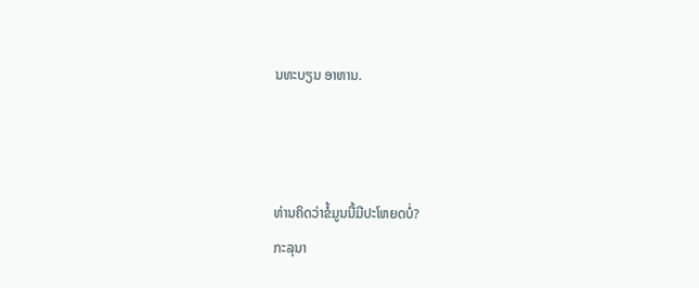ນທະບຽນ ອາຫານ.



ທ່ານຄິດວ່າຂໍ້ມູນນີ້ມີປະໂຫຍດບໍ່?
ກະລຸນາ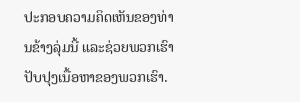ປະກອບຄວາມຄິດເຫັນຂອງທ່ານຂ້າງລຸ່ມນີ້ ແລະຊ່ວຍພວກເຮົາປັບປຸງເນື້ອຫາຂອງພວກເຮົາ.